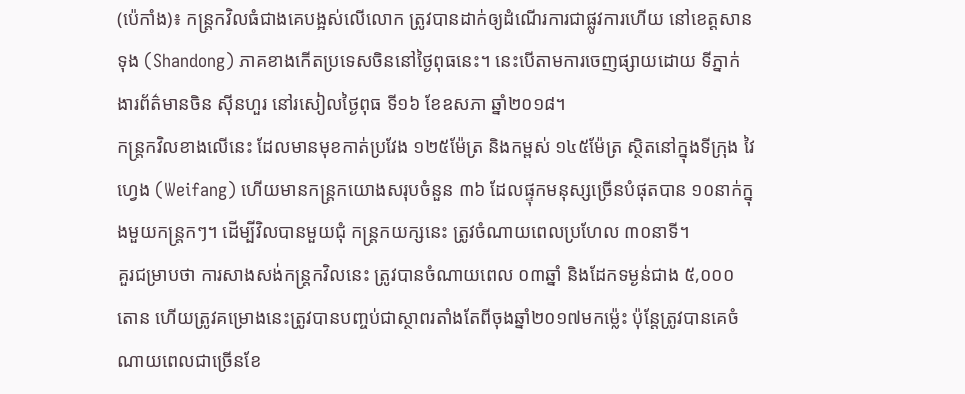(ប៉េកាំង)៖ កន្រ្តកវិលធំជាងគេបង្អស់លើលោក ត្រូវបានដាក់ឲ្យដំណើរការជាផ្លូវការហើយ នៅខេត្តសានទុង (Shandong) ភាគខាងកើតប្រទេសចិននៅថ្ងៃពុធនេះ។ នេះបើតាមការចេញផ្សាយដោយ ទីភ្នាក់ងារព័ត៌មានចិន ស៊ីនហួរ នៅរសៀលថ្ងៃពុធ ទី១៦ ខែឧសភា ឆ្នាំ២០១៨។
កន្រ្តកវិលខាងលើនេះ ដែលមានមុខកាត់ប្រវែង ១២៥ម៉ែត្រ និងកម្ពស់ ១៤៥ម៉ែត្រ ស្ថិតនៅក្នុងទីក្រុង វៃហ្វេង (Weifang) ហើយមានកន្រ្តកយោងសរុបចំនួន ៣៦ ដែលផ្ទុកមនុស្សច្រើនបំផុតបាន ១០នាក់ក្នុងមួយកន្រ្តកៗ។ ដើម្បីវិលបានមួយជុំ កន្ត្រកយក្សនេះ ត្រូវចំណាយពេលប្រហែល ៣០នាទី។
គួរជម្រាបថា ការសាងសង់កន្រ្តកវិលនេះ ត្រូវបានចំណាយពេល ០៣ឆ្នាំ និងដែកទម្ងន់ជាង ៥,០០០តោន ហើយត្រូវគម្រោងនេះត្រូវបានបញ្ចប់ជាស្ថាពរតាំងតែពីចុងឆ្នាំ២០១៧មកម្ល៉េះ ប៉ុន្តែត្រូវបានគេចំណាយពេលជាច្រើនខែ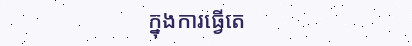ក្នុងការធ្វើតេ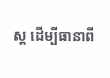ស្ត ដើម្បីធានាពី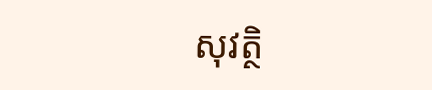សុវត្ថិ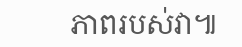ភាពរបស់វា៕